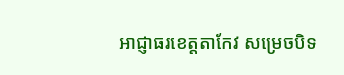អាជ្ញាធរខេត្តតាកែវ សម្រេចបិទ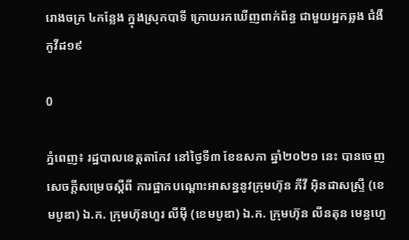រោងចក្រ ៤កន្លែង ក្នុងស្រុកបាទី ក្រោយរកឃើញពាក់ព័ន្ធ ជាមួយអ្នកឆ្លង ជំងឺកូវីដ១៩

0

ភ្នំពេញ៖ រដ្ឋបាលខេត្តតាកែវ នៅថ្ងៃទី៣ ខែឧសភា ឆ្នាំ២០២១ នេះ បានចេញសេចក្ដីសម្រេចស្ដីពី ការផ្អាកបណ្ដោះអាសន្ននូវក្រុមហ៊ុន ភីវី អ៊ិនដាសស្រ្ទី (ខេមបូឌា) ឯ.ក. ក្រុមហ៊ុនហួរ លីមុី (ខេមបូឌា) ឯ.ក. ក្រុមហ៊ុន លីនតុន មេន្ធហ្វេ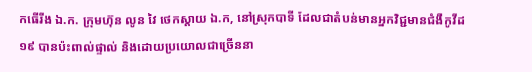កធើរីង ឯ.ក. ក្រុមហ៊ុន លូន វៃ ថេកស្ដាយ ឯ.ក, នៅស្រុកបាទី ដែលជាតំបន់មានអ្នកវិជ្ជមានជំងឺកូវីដ១៩ បានប៉ះពាល់ផ្ទាល់ និងដោយប្រយោលជាច្រើននា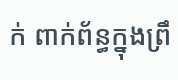ក់ ពាក់ព័ន្ធក្នុងព្រឹ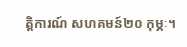ត្តិការណ៍ សហគមន៍២០ កុម្ភៈ។